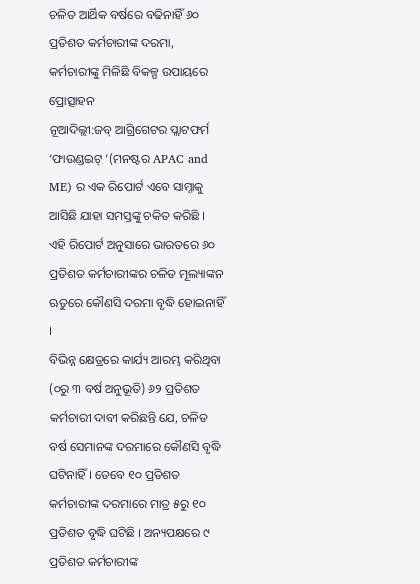ଚଳିତ ଆର୍ଥିକ ବର୍ଷରେ ବଢିନାହିଁ ୬୦ ପ୍ରତିଶତ କର୍ମଚାରୀଙ୍କ ଦରମା, କର୍ମଚାରୀଙ୍କୁ ମିଳିଛି ବିକଳ୍ପ ଉପାୟରେ ପ୍ରୋତ୍ସାହନ
ନୂଆଦିଲ୍ଲୀ:ଜବ୍ ଆଗ୍ରିଗେଟର ପ୍ଲାଟଫର୍ମ ‘ଫାଉଣ୍ଡଇଟ୍ ‘(ମନଷ୍ଟର APAC and ME) ର ଏକ ରିପୋର୍ଟ ଏବେ ସାମ୍ନାକୁ ଆସିଛି ଯାହା ସମସ୍ତଙ୍କୁ ଚକିତ କରିଛି । ଏହି ରିପୋର୍ଟ ଅନୁସାରେ ଭାରତରେ ୬୦ ପ୍ରତିଶତ କର୍ମଚାରୀଙ୍କର ଚଳିତ ମୂଲ୍ୟାଙ୍କନ ଋତୁରେ କୌଣସି ଦରମା ବୃଦ୍ଧି ହୋଇନାହିଁ ।
ବିଭିନ୍ନ କ୍ଷେତ୍ରରେ କାର୍ଯ୍ୟ ଆରମ୍ଭ କରିଥିବା (୦ରୁ ୩ ବର୍ଷ ଅନୁଭୂତି) ୬୨ ପ୍ରତିଶତ କର୍ମଚାରୀ ଦାବୀ କରିଛନ୍ତି ଯେ, ଚଳିତ ବର୍ଷ ସେମାନଙ୍କ ଦରମାରେ କୌଣସି ବୃଦ୍ଧି ଘଟିନାହିଁ । ତେବେ ୧୦ ପ୍ରତିଶତ କର୍ମଚାରୀଙ୍କ ଦରମାରେ ମାତ୍ର ୫ରୁ ୧୦ ପ୍ରତିଶତ ବୃଦ୍ଧି ଘଟିଛି । ଅନ୍ୟପକ୍ଷରେ ୯ ପ୍ରତିଶତ କର୍ମଚାରୀଙ୍କ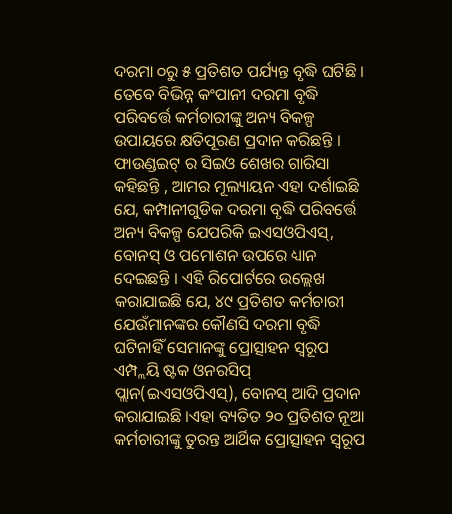ଦରମା ୦ରୁ ୫ ପ୍ରତିଶତ ପର୍ଯ୍ୟନ୍ତ ବୃଦ୍ଧି ଘଟିଛି ।
ତେବେ ବିଭିନ୍ନ କଂପାନୀ ଦରମା ବୃଦ୍ଧି ପରିବର୍ତ୍ତେ କର୍ମଚାରୀଙ୍କୁ ଅନ୍ୟ ବିକଳ୍ପ ଉପାୟରେ କ୍ଷତିପୂରଣ ପ୍ରଦାନ କରିଛନ୍ତି । ଫାଉଣ୍ଡଇଟ୍ ର ସିଇଓ ଶେଖର ଗାରିସା କହିଛନ୍ତି , ଆମର ମୂଲ୍ୟାୟନ ଏହା ଦର୍ଶାଇଛି ଯେ, କମ୍ପାନୀଗୁଡିକ ଦରମା ବୃଦ୍ଧି ପରିବର୍ତ୍ତେ ଅନ୍ୟ ବିକଳ୍ପ ଯେପରିକି ଇଏସଓପିଏସ୍, ବୋନସ୍ ଓ ପମୋଶନ ଉପରେ ଧ୍ୟାନ ଦେଇଛନ୍ତି । ଏହି ରିପୋର୍ଟରେ ଉଲ୍ଲେଖ କରାଯାଇଛି ଯେ, ୪୯ ପ୍ରତିଶତ କର୍ମଚାରୀ ଯେଉଁମାନଙ୍କର କୌଣସି ଦରମା ବୃଦ୍ଧି ଘଟିନାହିଁ ସେମାନଙ୍କୁ ପ୍ରୋତ୍ସାହନ ସ୍ୱରୂପ ଏମ୍ପ୍ଲୟି ଷ୍ଟକ ଓନରସିପ୍ ପ୍ଲାନ(ଇଏସଓପିଏସ୍), ବୋନସ୍ ଆଦି ପ୍ରଦାନ କରାଯାଇଛି ।ଏହା ବ୍ୟତିତ ୨୦ ପ୍ରତିଶତ ନୂଆ କର୍ମଚାରୀଙ୍କୁ ତୁରନ୍ତ ଆର୍ଥିକ ପ୍ରୋତ୍ସାହନ ସ୍ୱରୂପ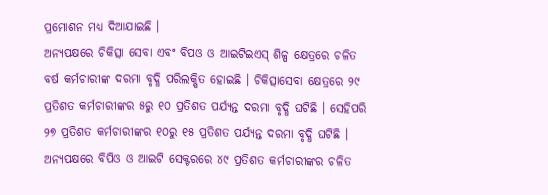ପ୍ରମୋଶନ ମଧ୍ୟ ଦିଆଯାଇଛି ।
ଅନ୍ୟପକ୍ଷରେ ଚିକିତ୍ସା ସେବା ଏବଂ ବିପଓ ଓ ଆଇଟିଇଏସ୍ ଶିଳ୍ପ କ୍ଷେତ୍ରରେ ଚଳିତ ବର୍ଷ କର୍ମଚାରୀଙ୍କ ଦରମା ବୃଦ୍ଧି ପରିଲକ୍ଷିତ ହୋଇଛି । ଚିକିତ୍ସାସେବା କ୍ଷେତ୍ରରେ ୨୯ ପ୍ରତିଶତ କର୍ମଚାରୀଙ୍କର ୫ରୁ ୧୦ ପ୍ରତିଶତ ପର୍ଯ୍ୟନ୍ତ ଦରମା ବୃଦ୍ଧି ଘଟିଛି । ସେହିପରି ୨୭ ପ୍ରତିଶତ କର୍ମଚାରୀଙ୍କର ୧୦ରୁ ୧୫ ପ୍ରତିଶତ ପର୍ଯ୍ୟନ୍ତ ଦରମା ବୃଦ୍ଧି ଘଟିଛି । ଅନ୍ୟପକ୍ଷରେ ବିପିଓ ଓ ଆଇଟି ସେକ୍ଟରରେ ୪୯ ପ୍ରତିଶତ କର୍ମଚାରୀଙ୍କର ଚଳିତ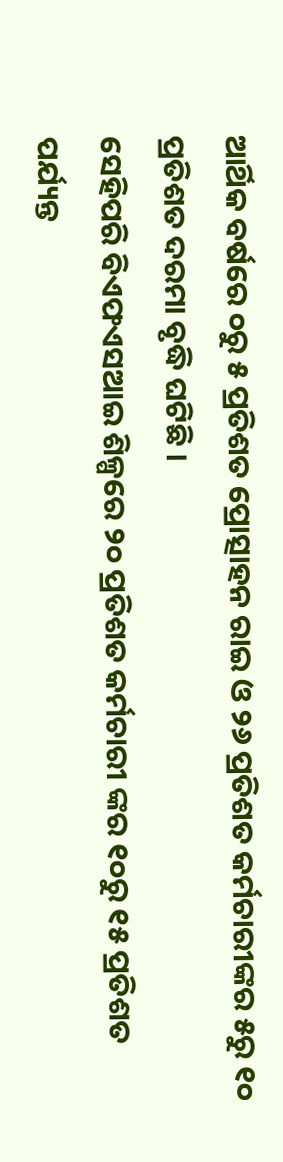ଆର୍ଥିକ ବର୍ଷରେ ୦ରୁ ୫ ପ୍ରତିଶତ ପ୍ରୋତ୍ସାହନ ରାଇ ଓ ୨୬ ପ୍ରତିଶତ କର୍ମଚାରୀଙ୍କର ୫ରୁ ୧୦ ପ୍ରତିଶତ ଦରମା ବୃଦ୍ଧି ଘଟିଛି ।
ସେହିପରି ବିଏଫଏସଆଇ ଶିଳ୍ପରେ ୨୦ ପ୍ରତିଶତ କର୍ମଚାରୀ ଙ୍କର ୧୦ରୁ ୧୫ ପ୍ରତିଶତ ପର୍ଯ୍ୟନ୍ତ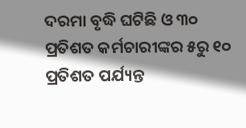ଦରମା ବୃଦ୍ଧି ଘଟିଛି ଓ ୩୦ ପ୍ରତିଶତ କର୍ମଚାରୀଙ୍କର ୫ରୁ ୧୦ ପ୍ରତିଶତ ପର୍ଯ୍ୟନ୍ତ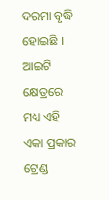ଦରମା ବୃଦ୍ଧି ହୋଇଛି । ଆଇଟି କ୍ଷେତ୍ରରେ ମଧ୍ୟ ଏହି ଏକା ପ୍ରକାର ଟ୍ରେଣ୍ଡ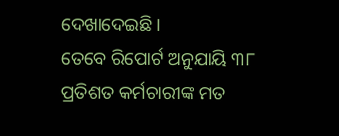ଦେଖାଦେଇଛି ।
ତେବେ ରିପୋର୍ଟ ଅନୁଯାୟି ୩୮ ପ୍ରତିଶତ କର୍ମଚାରୀଙ୍କ ମତ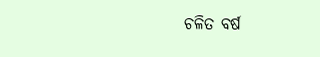ଚଳିତ ବର୍ଷ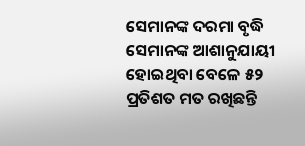ସେମାନଙ୍କ ଦରମା ବୃଦ୍ଧି ସେମାନଙ୍କ ଆଶାନୁଯାୟୀ ହୋଇଥିବା ବେଳେ ୫୨ ପ୍ରତିଶତ ମତ ରଖିଛନ୍ତି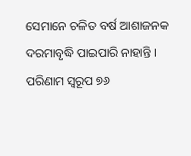ସେମାନେ ଚଳିତ ବର୍ଷ ଆଶାଜନକ ଦରମାବୃଦ୍ଧି ପାଇପାରି ନାହାନ୍ତି । ପରିଣାମ ସ୍ୱରୂପ ୭୬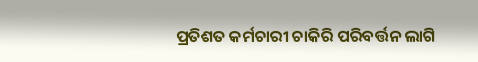ପ୍ରତିଶତ କର୍ମଚାରୀ ଚାକିରି ପରିବର୍ତ୍ତନ ଲାଗି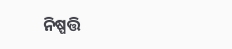ନିଷ୍ପତ୍ତି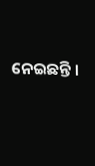ନେଇଛନ୍ତି ।